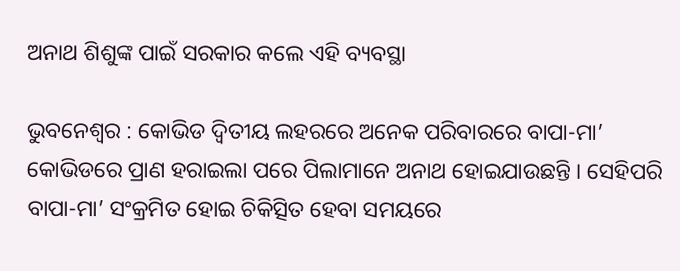ଅନାଥ ଶିଶୁଙ୍କ ପାଇଁ ସରକାର କଲେ ଏହି ବ୍ୟବସ୍ଥା

ଭୁବନେଶ୍ୱର : କୋଭିଡ ଦ୍ୱିତୀୟ ଲହରରେ ଅନେକ ପରିବାରରେ ବାପା-ମା’ କୋଭିଡରେ ପ୍ରାଣ ହରାଇଲା ପରେ ପିଲାମାନେ ଅନାଥ ହୋଇଯାଉଛନ୍ତି । ସେହିପରି ବାପା-ମା’ ସଂକ୍ରମିତ ହୋଇ ଚିକିତ୍ସିତ ହେବା ସମୟରେ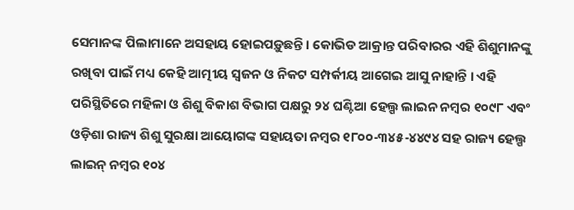ସେମାନଙ୍କ ପିଲାମାନେ ଅସହାୟ ହୋଇପଡ଼ୁଛନ୍ତି । କୋଭିଡ ଆକ୍ରାନ୍ତ ପରିବାରର ଏହି ଶିଶୁମାନଙ୍କୁ ରଖିବା ପାଇଁ ମଧ୍ୟ କେହି ଆତ୍ମୀୟ ସ୍ୱଜନ ଓ ନିକଟ ସମ୍ପର୍କୀୟ ଆଗେଇ ଆସୁ ନାହାନ୍ତି । ଏହି ପରିସ୍ଥିତିରେ ମହିଳା ଓ ଶିଶୁ ବିକାଶ ବିଭାଗ ପକ୍ଷରୁ ୨୪ ଘଣ୍ଟିଆ ହେଲ୍ପ ଲାଇନ ନମ୍ବର ୧୦୯୮ ଏବଂ ଓଡ଼ିଶା ରାଜ୍ୟ ଶିଶୁ ସୁରକ୍ଷା ଆୟୋଗଙ୍କ ସହାୟତା ନମ୍ବର ୧୮୦୦-୩୪୫-୪୪୯୪ ସହ ରାଜ୍ୟ ହେଲ୍ପ ଲାଇନ୍ ନମ୍ବର ୧୦୪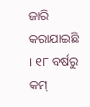ଜାରି କରାଯାଇଛି । ୧୮ ବର୍ଷରୁ କମ୍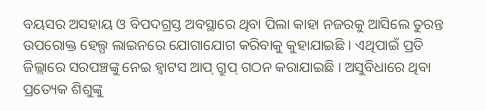ବୟସର ଅସହାୟ ଓ ବିପଦଗ୍ରସ୍ତ ଅବସ୍ଥାରେ ଥିବା ପିଲା କାହା ନଜରକୁ ଆସିଲେ ତୁରନ୍ତ ଉପରୋକ୍ତ ହେଲ୍ପ ଲାଇନରେ ଯୋଗାଯୋଗ କରିବାକୁ କୁହାଯାଇଛି । ଏଥିପାଇଁ ପ୍ରତି ଜିଲ୍ଲାରେ ସରପଞ୍ଚଙ୍କୁ ନେଇ ହ୍ୱାଟସ ଆପ୍ ଗ୍ରୁପ୍ ଗଠନ କରାଯାଇଛି । ଅସୁବିଧାରେ ଥିବା ପ୍ରତ୍ୟେକ ଶିଶୁଙ୍କୁ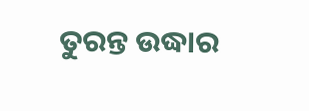ତୁରନ୍ତ ଉଦ୍ଧାର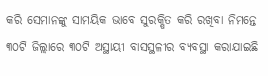କରି ସେମାନଙ୍କୁ ସାମୟିକ ଭାବେ ସୁରକ୍ଷିତ କରି ରଖିବା ନିମନ୍ତେ ୩୦ଟି ଜିଲ୍ଲାରେ ୩୦ଟି ଅସ୍ଥାୟୀ ବାସସ୍ଥଳୀର ବ୍ୟବସ୍ଥା କରାଯାଇଛି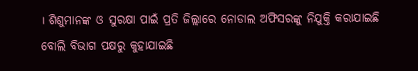। ଶିଶୁମାନଙ୍କ ଓ ସୁରକ୍ଷା ପାଇଁ ପ୍ରତି ଜିଲ୍ଲାରେ ନୋଡାଲ ଅଫିସରଙ୍କୁ ନିଯୁକ୍ତି କରାଯାଇଛି ବୋଲି ବିଭାଗ ପକ୍ଷରୁ କୁହାଯାଇଛି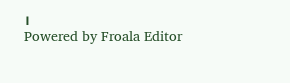।
Powered by Froala Editor